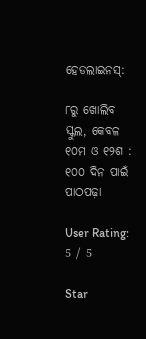ହେଡଲାଇନସ୍:

୮ରୁ ଖୋଲିବ ସ୍କୁଲ, କେବଳ ୧୦ମ ଓ ୧୨ଶ : ୧୦୦ ଦିନ ପାଇଁ ପାଠପଢ଼ା

User Rating: 5 / 5

Star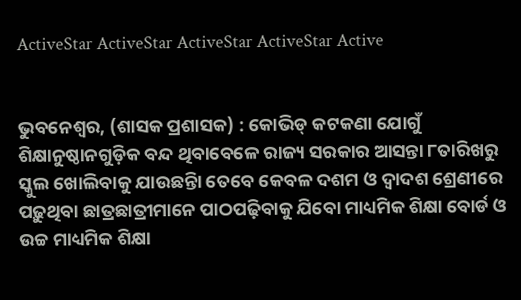ActiveStar ActiveStar ActiveStar ActiveStar Active


ଭୁବନେଶ୍ୱର, (ଶାସକ ପ୍ରଶାସକ) : କୋଭିଡ୍ କଟକଣା ଯୋଗୁଁ ଶିକ୍ଷାନୁଷ୍ଠାନଗୁଡ଼ିକ ବନ୍ଦ ଥିବାବେଳେ ରାଜ୍ୟ ସରକାର ଆସନ୍ତା ୮ତାରିଖରୁ ସ୍କୁଲ ଖୋଲିବାକୁ ଯାଉଛନ୍ତିା ତେବେ କେବଳ ଦଶମ ଓ ଦ୍ୱାଦଶ ଶ୍ରେଣୀରେ ପଢ଼ୁଥିବା ଛାତ୍ରଛାତ୍ରୀମାନେ ପାଠପଢ଼ିବାକୁ ଯିବୋ ମାଧ୍ୟମିକ ଶିକ୍ଷା ବୋର୍ଡ ଓ ଉଚ୍ଚ ମାଧ୍ୟମିକ ଶିକ୍ଷା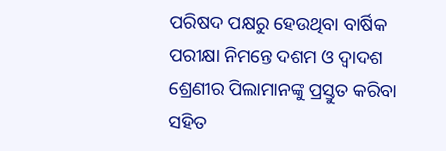ପରିଷଦ ପକ୍ଷରୁ ହେଉଥିବା ବାର୍ଷିକ ପରୀକ୍ଷା ନିମନ୍ତେ ଦଶମ ଓ ଦ୍ୱାଦଶ ଶ୍ରେଣୀର ପିଲାମାନଙ୍କୁ ପ୍ରସ୍ତୁତ କରିବା ସହିତ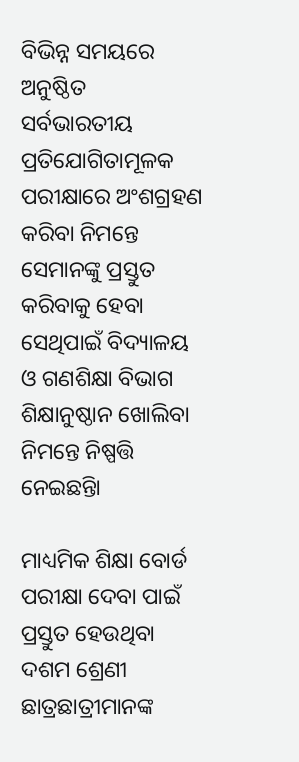ବିଭିନ୍ନ ସମୟରେ ଅନୁଷ୍ଠିତ ସର୍ବଭାରତୀୟ ପ୍ରତିଯୋଗିତାମୂଳକ ପରୀକ୍ଷାରେ ଅଂଶଗ୍ରହଣ କରିବା ନିମନ୍ତେ ସେମାନଙ୍କୁ ପ୍ରସ୍ତୁତ କରିବାକୁ ହେବା ସେଥିପାଇଁ ବିଦ୍ୟାଳୟ ଓ ଗଣଶିକ୍ଷା ବିଭାଗ ଶିକ୍ଷାନୁଷ୍ଠାନ ଖୋଲିବା ନିମନ୍ତେ ନିଷ୍ପତ୍ତି ନେଇଛନ୍ତିା

ମାଧ୍ୟମିକ ଶିକ୍ଷା ବୋର୍ଡ ପରୀକ୍ଷା ଦେବା ପାଇଁ ପ୍ରସ୍ତୁତ ହେଉଥିବା ଦଶମ ଶ୍ରେଣୀ ଛାତ୍ରଛାତ୍ରୀମାନଙ୍କ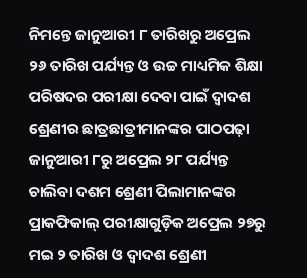ନିମନ୍ତେ ଜାନୁଆରୀ ୮ ତାରିଖରୁ ଅପ୍ରେଲ ୨୬ ତାରିଖ ପର୍ଯ୍ୟନ୍ତ ଓ ଉଚ୍ଚ ମାଧ୍ୟମିକ ଶିକ୍ଷା ପରିଷଦର ପରୀକ୍ଷା ଦେବା ପାଇଁ ଦ୍ୱାଦଶ ଶ୍ରେଣୀର ଛାତ୍ରଛାତ୍ରୀମାନଙ୍କର ପାଠପଢ଼ା ଜାନୁଆରୀ ୮ରୁ ଅପ୍ରେଲ ୨୮ ପର୍ଯ୍ୟନ୍ତ ଚାଲିବା ଦଶମ ଶ୍ରେଣୀ ପିଲାମାନଙ୍କର ପ୍ରାକଫିକାଲ୍ ପରୀକ୍ଷାଗୁଡ଼ିକ ଅପ୍ରେଲ ୨୭ରୁ ମଇ ୨ ତାରିଖ ଓ ଦ୍ୱାଦଶ ଶ୍ରେଣୀ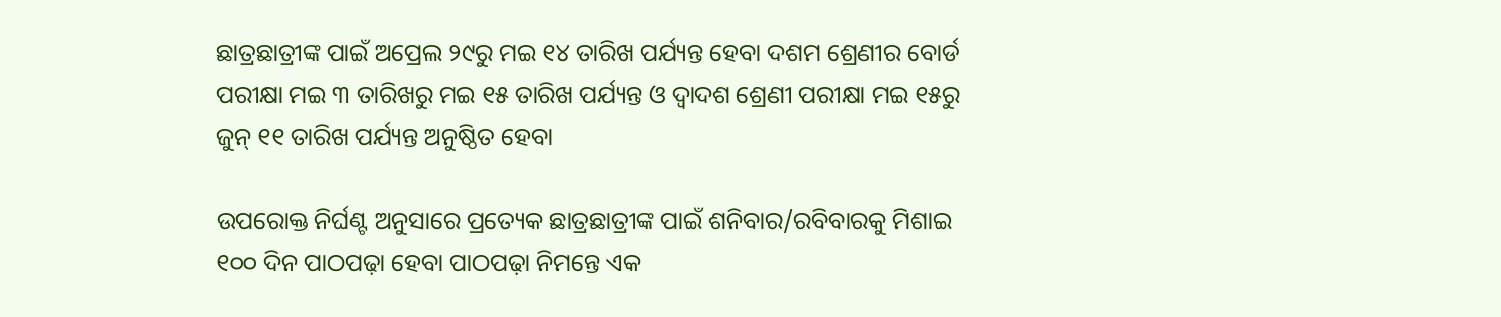ଛାତ୍ରଛାତ୍ରୀଙ୍କ ପାଇଁ ଅପ୍ରେଲ ୨୯ରୁ ମଇ ୧୪ ତାରିଖ ପର୍ଯ୍ୟନ୍ତ ହେବା ଦଶମ ଶ୍ରେଣୀର ବୋର୍ଡ ପରୀକ୍ଷା ମଇ ୩ ତାରିଖରୁ ମଇ ୧୫ ତାରିଖ ପର୍ଯ୍ୟନ୍ତ ଓ ଦ୍ୱାଦଶ ଶ୍ରେଣୀ ପରୀକ୍ଷା ମଇ ୧୫ରୁ ଜୁନ୍ ୧୧ ତାରିଖ ପର୍ଯ୍ୟନ୍ତ ଅନୁଷ୍ଠିତ ହେବା

ଉପରୋକ୍ତ ନିର୍ଘଣ୍ଟ ଅନୁସାରେ ପ୍ରତ୍ୟେକ ଛାତ୍ରଛାତ୍ରୀଙ୍କ ପାଇଁ ଶନିବାର/ରବିବାରକୁ ମିଶାଇ ୧୦୦ ଦିନ ପାଠପଢ଼ା ହେବା ପାଠପଢ଼ା ନିମନ୍ତେ ଏକ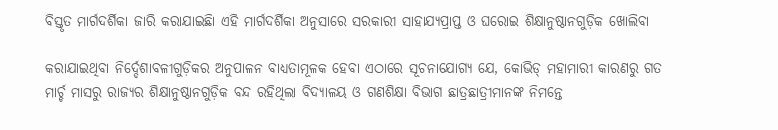ବିସ୍ତୃତ ମାର୍ଗଦର୍ଶିକା ଜାରି କରାଯାଇଛିା ଏହି ମାର୍ଗଦର୍ଶିକା ଅନୁସାରେ ସରକାରୀ ସାହାଯ୍ୟପ୍ରାପ୍ତ ଓ ଘରୋଇ ଶିକ୍ଷାନୁଷ୍ଠାନଗୁଡ଼ିକ ଖୋଲିବା

କରାଯାଇଥିବା ନିର୍ଦ୍ଦେଶାବଳୀଗୁଡ଼ିକର ଅନୁପାଳନ ବାଧ୍ୟତାମୂଳକ ହେବା ଏଠାରେ ସୂଚନାଯୋଗ୍ୟ ଯେ, କୋଭିଡ୍ ମହାମାରୀ କାରଣରୁ ଗତ ମାର୍ଚ୍ଚ ମାସରୁ ରାଜ୍ୟର ଶିକ୍ଷାନୁଷ୍ଠାନଗୁଡ଼ିକ ବନ୍ଦ ରହିଥିଲା ବିଦ୍ୟାଳୟ ଓ ଗଣଶିକ୍ଷା ବିଭାଗ ଛାତ୍ରଛାତ୍ରୀମାନଙ୍କ ନିମନ୍ତେ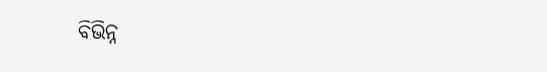ବିଭିନ୍ନ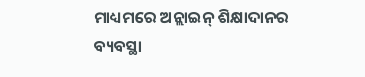ମାଧ୍ୟମରେ ଅନ୍ଲାଇନ୍ ଶିକ୍ଷାଦାନର ବ୍ୟବସ୍ଥା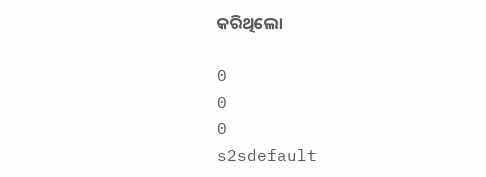କରିଥିଲୋ

0
0
0
s2sdefault